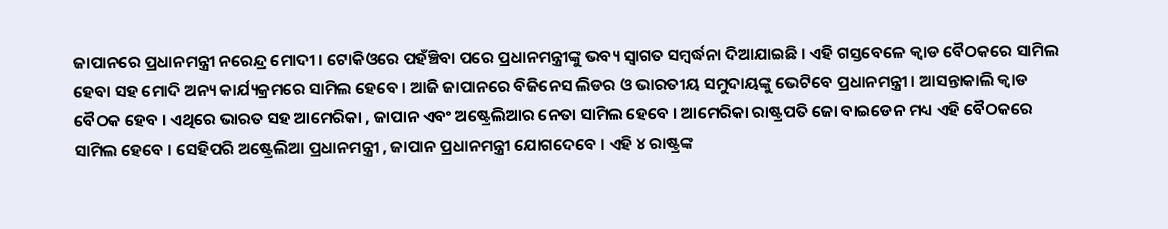ଜାପାନରେ ପ୍ରଧାନମନ୍ତ୍ରୀ ନରେନ୍ଦ୍ର ମୋଦୀ । ଟୋକିଓରେ ପହଁଞ୍ଚିବା ପରେ ପ୍ରଧାନମନ୍ତ୍ରୀଙ୍କୁ ଭବ୍ୟ ସ୍ୱାଗତ ସମ୍ବର୍ଦ୍ଧନା ଦିଆଯାଇଛି । ଏହି ଗସ୍ତବେଳେ କ୍ୱାଡ ବୈଠକରେ ସାମିଲ ହେବା ସହ ମୋଦି ଅନ୍ୟ କାର୍ଯ୍ୟକ୍ରମରେ ସାମିଲ ହେବେ । ଆଜି ଜାପାନରେ ବିଜିନେସ ଲିଡର ଓ ଭାରତୀୟ ସମୁଦାୟଙ୍କୁ ଭେଟିବେ ପ୍ରଧାନମନ୍ତ୍ରୀ । ଆସନ୍ତାକାଲି କ୍ୱାଡ ବୈଠକ ହେବ । ଏଥିରେ ଭାରତ ସହ ଆମେରିକା , ଜାପାନ ଏବଂ ଅଷ୍ଟ୍ରେଲିଆର ନେତା ସାମିଲ ହେବେ । ଆମେରିକା ରାଷ୍ଟ୍ରପତି ଜୋ ବାଇଡେନ ମଧ୍ୟ ଏହି ବୈଠକରେ ସାମିଲ ହେବେ । ସେହିପରି ଅଷ୍ଟ୍ରେଲିଆ ପ୍ରଧାନମନ୍ତ୍ରୀ , ଜାପାନ ପ୍ରଧାନମନ୍ତ୍ରୀ ଯୋଗଦେବେ । ଏହି ୪ ରାଷ୍ଟ୍ରଙ୍କ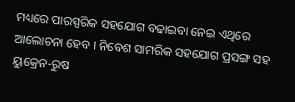ମଧ୍ୟରେ ପାରସ୍ପରିକ ସହଯୋଗ ବଢାଇବା ନେଇ ଏଥିରେ ଆଲୋଚନା ହେବ । ନିବେଶ ସାମରିକ ସହଯୋଗ ପ୍ରସଙ୍ଗ ସହ ୟୁକ୍ରେନ-ରୁଷ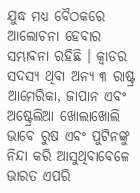ଯୁଦ୍ଧ ମଧ୍ୟ ବୈଠକରେ ଆଲୋଚନା ହେବାର ସମ୍ଭାବନା ରହିଛି । କ୍ୱାଡର ସଦସ୍ୟ ଥିବା ଅନ୍ୟ ୩ ରାଷ୍ଟ୍ର ଆମେରିକା, ଜାପାନ ଏବଂ ଅଷ୍ଟ୍ରେଲିଆ ଖୋଲାଖୋଲି ଭାବେ ରୁଷ ଏବଂ ପୁଟିନଙ୍କୁ ନିନ୍ଦା କରି ଆସୁଥିବାବେଳେ ଭାରତ ଏପରି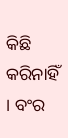କିଛି କରିନାହିଁ । ବଂର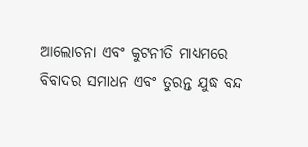ଆଲୋଚନା ଏବଂ କୁଟନୀତି ମାଧ୍ୟମରେ ବିବାଦର ସମାଧନ ଏବଂ ତୁରନ୍ତ ଯୁଦ୍ଧ ବନ୍ଦ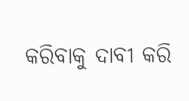କରିବାକୁ ଦାବୀ କରି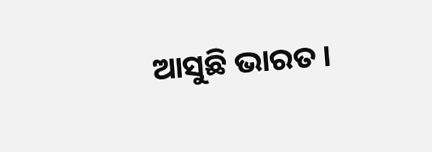ଆସୁଛି ଭାରତ ।